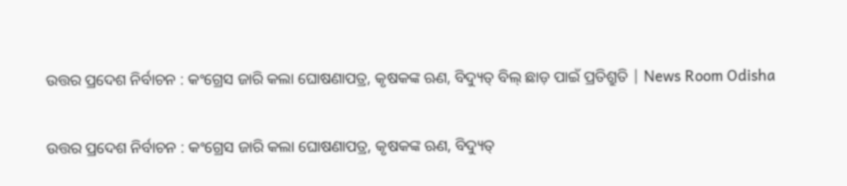ଉତ୍ତର ପ୍ରଦେଶ ନିର୍ବାଚନ : କଂଗ୍ରେସ ଜାରି କଲା ଘୋଷଣାପତ୍ର, କୃଷକଙ୍କ ଋଣ, ବିଦ୍ୟୁତ୍ ବିଲ୍ ଛାଡ଼ ପାଇଁ ପ୍ରତିଶ୍ରୁତି | News Room Odisha

ଉତ୍ତର ପ୍ରଦେଶ ନିର୍ବାଚନ : କଂଗ୍ରେସ ଜାରି କଲା ଘୋଷଣାପତ୍ର, କୃଷକଙ୍କ ଋଣ, ବିଦ୍ୟୁତ୍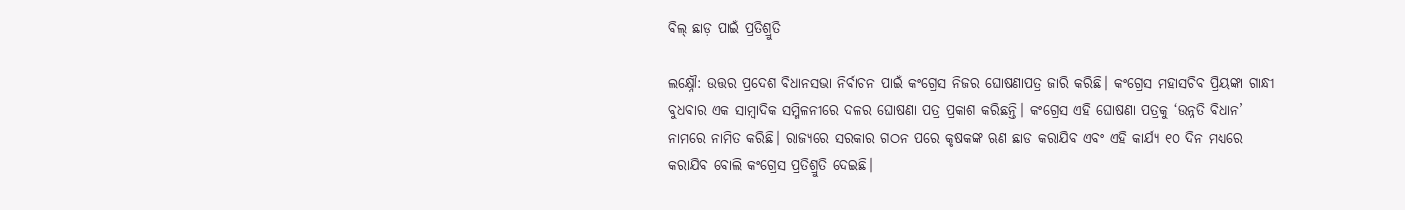ବିଲ୍ ଛାଡ଼ ପାଇଁ ପ୍ରତିଶ୍ରୁତି

ଲକ୍ଷ୍ନୌ: ଉତ୍ତର ପ୍ରଦେଶ ବିଧାନସଭା ନିର୍ବାଚନ ପାଇଁ କଂଗ୍ରେସ ନିଜର ଘୋଷଣାପତ୍ର ଜାରି କରିଛି। କଂଗ୍ରେସ ମହାସଚିବ ପ୍ରିୟଙ୍କା ଗାନ୍ଧୀ ବୁଧବାର ଏକ ସାମ୍ବାଦିକ ସମ୍ମିଳନୀରେ ଦଳର ଘୋଷଣା ପତ୍ର ପ୍ରକାଶ କରିଛନ୍ତି। କଂଗ୍ରେସ ଏହି ଘୋଷଣା ପତ୍ରକୁ ‘ଉନ୍ନତି ବିଧାନ’ ନାମରେ ନାମିତ କରିଛି। ରାଜ୍ୟରେ ସରକାର ଗଠନ ପରେ କୃଷକଙ୍କ ଋଣ ଛାଡ କରାଯିବ ଏବଂ ଏହି କାର୍ଯ୍ୟ ୧୦ ଦିନ ମଧ୍ୟରେ କରାଯିବ ବୋଲି କଂଗ୍ରେସ ପ୍ରତିଶ୍ରୁତି ଦେଇଛି।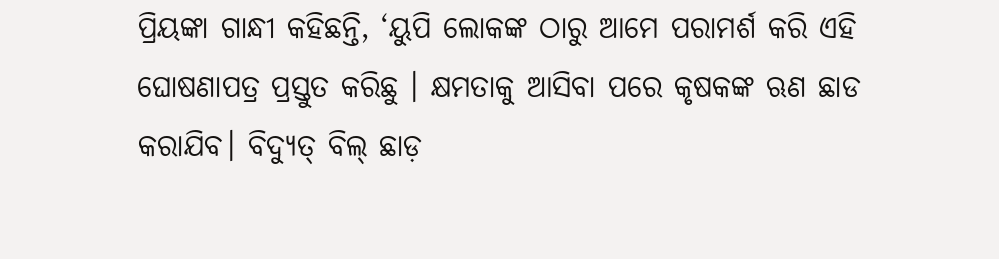ପ୍ରିୟଙ୍କା ଗାନ୍ଧୀ କହିଛନ୍ତି, ‘ୟୁପି ଲୋକଙ୍କ ଠାରୁ ଆମେ ପରାମର୍ଶ କରି ଏହି ଘୋଷଣାପତ୍ର ପ୍ରସ୍ତୁତ କରିଛୁ । କ୍ଷମତାକୁ ଆସିବା ପରେ କୃଷକଙ୍କ ଋଣ ଛାଡ କରାଯିବ। ବିଦ୍ୟୁତ୍ ବିଲ୍ ଛାଡ଼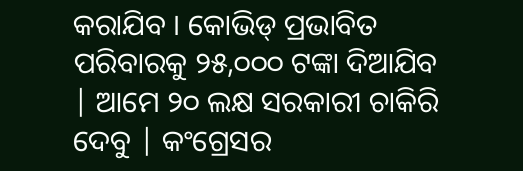କରାଯିବ । କୋଭିଡ୍ ପ୍ରଭାବିତ ପରିବାରକୁ ୨୫,୦୦୦ ଟଙ୍କା ଦିଆଯିବ | ଆମେ ୨୦ ଲକ୍ଷ ସରକାରୀ ଚାକିରି ଦେବୁ | କଂଗ୍ରେସର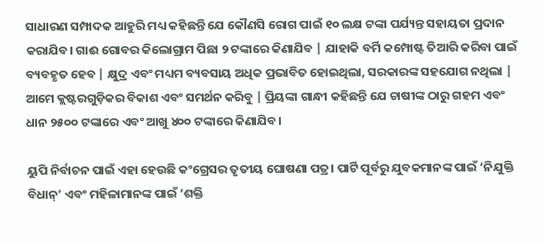ସାଧାରଣ ସମ୍ପାଦକ ଆହୁରି ମଧ୍ୟ କହିଛନ୍ତି ଯେ କୌଣସି ରୋଗ ପାଇଁ ୧୦ ଲକ୍ଷ ଟଙ୍କା ପର୍ଯ୍ୟନ୍ତ ସହାୟତା ପ୍ରଦାନ କରାଯିବ। ଗାଈ ଗୋବର କିଲୋଗ୍ରାମ ପିଛା ୨ ଟଙ୍କାରେ କିଣାଯିବ | ଯାହାକି ବର୍ମି କମ୍ପୋଷ୍ଟ ତିଆରି କରିବା ପାଇଁ ବ୍ୟବହୃତ ହେବ | କ୍ଷୁଦ୍ର ଏବଂ ମଧ୍ୟମ ବ୍ୟବସାୟ ଅଧିକ ପ୍ରଭାବିତ ହୋଇଥିଲା, ସରକାରଙ୍କ ସହଯୋଗ ନଥିଲା | ଆମେ କ୍ଲଷ୍ଟରଗୁଡ଼ିକର ବିକାଶ ଏବଂ ସମର୍ଥନ କରିବୁ | ପ୍ରିୟଙ୍କା ଗାନ୍ଧୀ କହିଛନ୍ତି ଯେ ଚାଷୀଙ୍କ ଠାରୁ ଗହମ ଏବଂ ଧାନ ୨୫୦୦ ଟଙ୍କାରେ ଏବଂ ଆଖୁ ୪୦୦ ଟଙ୍କାରେ କିଣାଯିବ।

ୟୁପି ନିର୍ବାଚନ ପାଇଁ ଏହା ହେଉଛି କଂଗ୍ରେସର ତୃତୀୟ ଘୋଷଣା ପତ୍ର। ପାର୍ଟି ପୂର୍ବରୁ ଯୁବକମାନଙ୍କ ପାଇଁ ‘ନିଯୁକ୍ତି ବିଧାନ୍’ ଏବଂ ମହିଳାମାନଙ୍କ ପାଇଁ ‘ଶକ୍ତି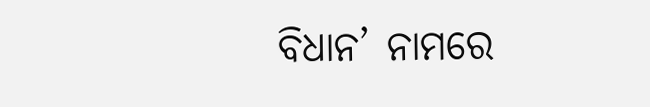ବିଧାନ’ ନାମରେ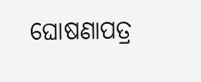ଘୋଷଣାପତ୍ର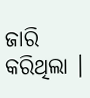ଜାରି କରିଥିଲା ।